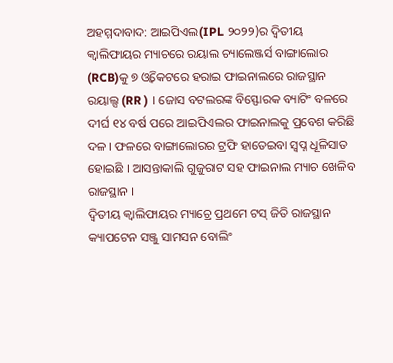ଅହମ୍ମଦାବାଦ: ଆଇପିଏଲ(IPL ୨୦୨୨)ର ଦ୍ବିତୀୟ କ୍ବାଲିଫାୟର ମ୍ୟାଚରେ ରୟାଲ ଚ୍ୟାଲେଞ୍ଜର୍ସ ବାଙ୍ଗାଲୋର (RCB)କୁ ୭ ଓ୍ବିକେଟରେ ହରାଇ ଫାଇନାଲରେ ରାଜସ୍ଥାନ ରୟାଲ୍ସ (RR ) । ଜୋସ ବଟଲରଙ୍କ ବିସ୍ଫୋରକ ବ୍ୟାଟିଂ ବଳରେ ଦୀର୍ଘ ୧୪ ବର୍ଷ ପରେ ଆଇପିଏଲର ଫାଇନାଲକୁ ପ୍ରବେଶ କରିଛି ଦଳ । ଫଳରେ ବାଙ୍ଗାଲୋରର ଟ୍ରଫି ହାତେଇବା ସ୍ବପ୍ନ ଧୂଳିସାତ ହୋଇଛି । ଆସନ୍ତାକାଲି ଗୁଜୁରାଟ ସହ ଫାଇନାଲ ମ୍ୟାଚ ଖେଳିବ ରାଜସ୍ଥାନ ।
ଦ୍ବିତୀୟ କ୍ବାଲିଫାୟର ମ୍ୟାଚ୍ରେ ପ୍ରଥମେ ଟସ୍ ଜିତି ରାଜସ୍ଥାନ କ୍ୟାପଟେନ ସଞ୍ଜୁ ସାମସନ ବୋଲିଂ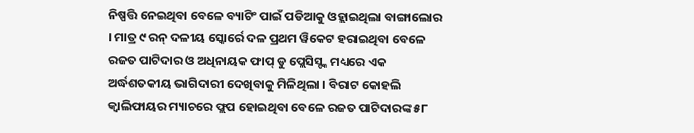ନିଷ୍ପତ୍ତି ନେଇଥିବା ବେଳେ ବ୍ୟାଟିଂ ପାଇଁ ପଡିଆକୁ ଓହ୍ଲାଇଥିଲା ବାଙ୍ଗାଲୋର । ମାତ୍ର ୯ ରନ୍ ଦଳୀୟ ସ୍କୋର୍ରେ ଦଳ ପ୍ରଥମ ୱିକେଟ ହରାଇଥିବା ବେଳେ ରଜତ ପାଟିଦାର ଓ ଅଧିନାୟକ ଫାପ୍ ଡୁ ପ୍ଲେସିସ୍ଙ୍କ ମଧ୍ୟରେ ଏକ ଅର୍ଦ୍ଧଶତକୀୟ ଭାଗିଦାରୀ ଦେଖିବାକୁ ମିଳିଥିଲା । ବିରାଟ କୋହଲି କ୍ବାଲିଫାୟର ମ୍ୟାଚରେ ଫ୍ଲପ ହୋଇଥିବା ବେଳେ ରଜତ ପାଟିଦାରଙ୍କ ୫୮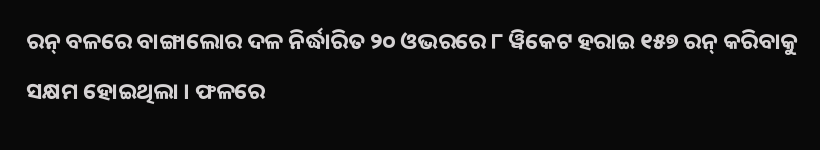ରନ୍ ବଳରେ ବାଙ୍ଗାଲୋର ଦଳ ନିର୍ଦ୍ଧାରିତ ୨୦ ଓଭରରେ ୮ ୱିକେଟ ହରାଇ ୧୫୭ ରନ୍ କରିବାକୁ ସକ୍ଷମ ହୋଇଥିଲା । ଫଳରେ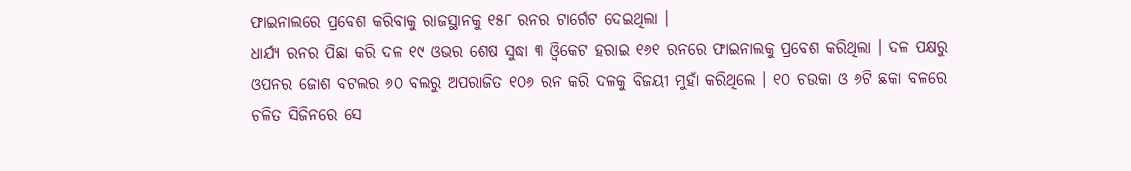ଫାଇନାଲରେ ପ୍ରବେଶ କରିବାକୁ ରାଜସ୍ଥାନକୁ ୧୫୮ ରନର ଟାର୍ଗେଟ ଦେଇଥିଲା ।
ଧାର୍ଯ୍ୟ ରନର ପିଛା କରି ଦଳ ୧୯ ଓଭର ଶେଷ ସୁଦ୍ଧା ୩ ଓ୍ବିକେଟ ହରାଇ ୧୬୧ ରନରେ ଫାଇନାଲକୁ ପ୍ରବେଶ କରିଥିଲା । ଦଳ ପକ୍ଷରୁ ଓପନର ଜୋଶ ବଟଲର ୬୦ ବଲରୁ ଅପରାଜିତ ୧୦୬ ରନ କରି ଦଳକୁ ବିଜୟୀ ମୁହାଁ କରିଥିଲେ । ୧୦ ଚଉକା ଓ ୬ଟି ଛକା ବଳରେ ଚଳିତ ସିଜିନରେ ସେ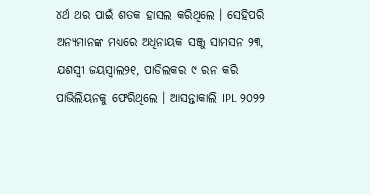୪ର୍ଥ ଥର ପାଇଁ ଶତକ ହାସଲ କରିଥିଲେ । ସେହିପରି ଅନ୍ୟମାନଙ୍କ ମଧ୍ୟରେ ଅଧିନାୟକ ସଞ୍ଜୁ ସାମସନ ୨୩, ଯଶସ୍ବୀ ଜୟସ୍ବାଲ୨୧, ପାଡିଲକର ୯ ରନ କରି ପାଭିଲିୟନକୁ ଫେରିଥିଲେ । ଆସନ୍ତାକାଲି IPL ୨୦୨୨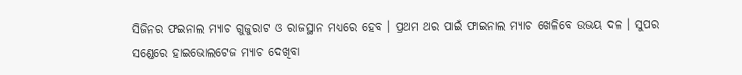ସିଜିନର ଫଇନାଲ ମ୍ୟାଚ ଗୁଜୁରାଟ ଓ ରାଜସ୍ଥାନ ମଧ୍ୟରେ ହେବ । ପ୍ରଥମ ଥର ପାଇଁ ଫାଇନାଲ ମ୍ୟାଚ ଖେଳିବେ ଉଭୟ ଦଳ । ସୁପର ସଣ୍ଡେରେ ହାଇଭୋଲଟେଜ ମ୍ୟାଚ ଦେଖିବା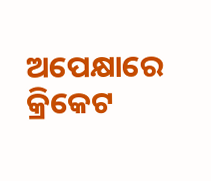ଅପେକ୍ଷାରେ କ୍ରିକେଟ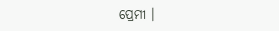ପ୍ରେମୀ ।